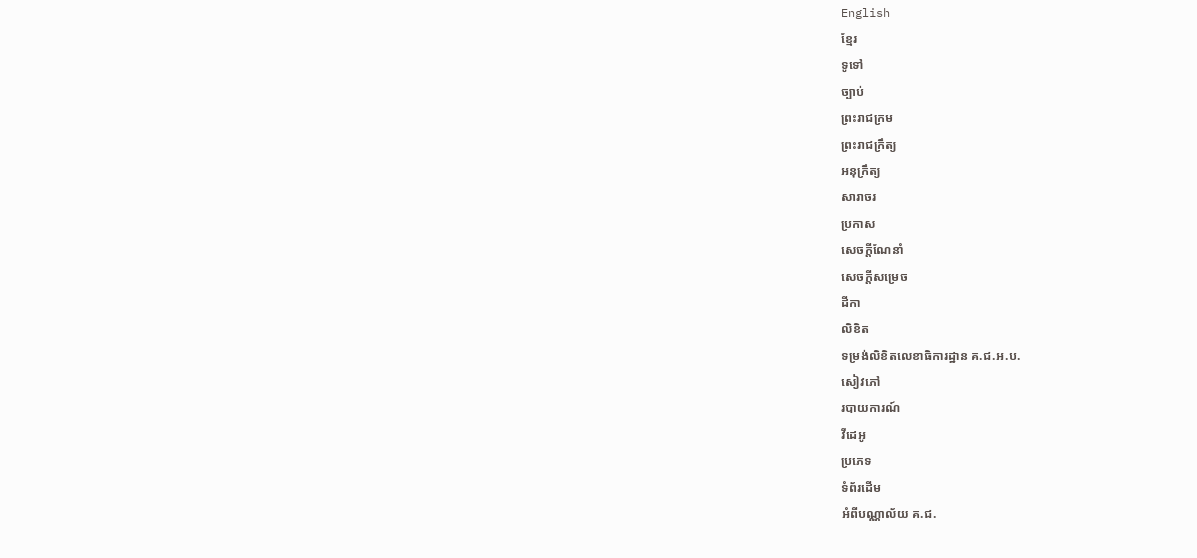English
ខ្មែរ
ទូទៅ
ច្បាប់
ព្រះរាជក្រម
ព្រះរាជក្រឹត្យ
អនុក្រឹត្យ
សារាចរ
ប្រកាស
សេចក្ដីណែនាំ
សេចក្ដីសម្រេច
ដីកា
លិខិត
ទម្រង់លិខិតលេខាធិការដ្ឋាន គ.ជ.អ.ប.
សៀវភៅ
របាយការណ៍
វីដេអូ
ប្រភេទ
ទំព័រដើម
អំពីបណ្ណាល័យ គ.ជ.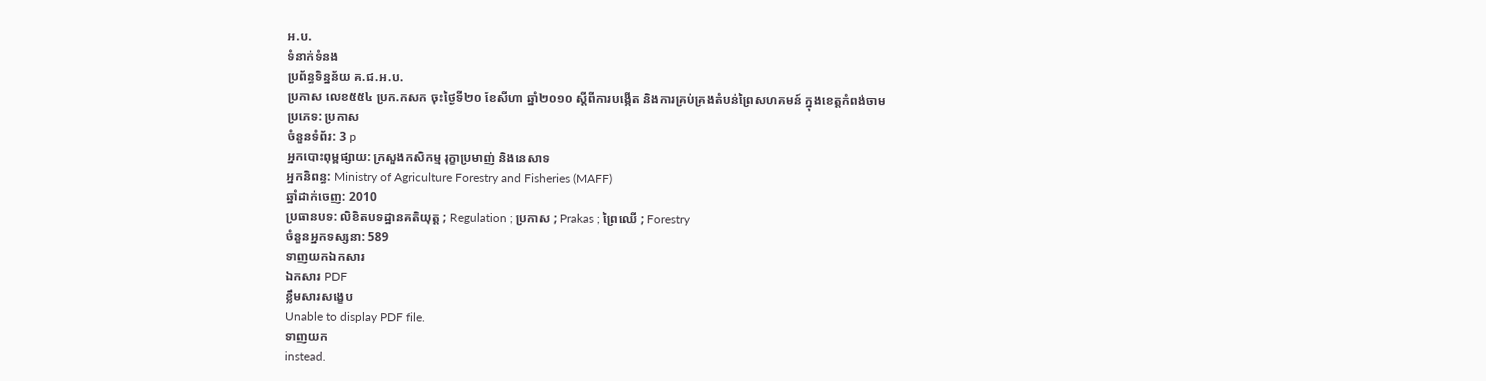អ.ប.
ទំនាក់ទំនង
ប្រព័ន្ធទិន្នន័យ គ.ជ.អ.ប.
ប្រកាស លេខ៥៥៤ ប្រក.កសក ចុះថ្ងៃទី២០ ខែសីហា ឆ្នាំ២០១០ ស្តីពីការបង្កើត និងការគ្រប់គ្រងតំបន់ព្រៃសហគមន៍ ក្នុងខេត្តកំពង់ចាម
ប្រភេទ: ប្រកាស
ចំនួនទំព័រ: 3 p
អ្នកបោះពុម្ពផ្សាយ: ក្រសួងកសិកម្ម រុក្ខាប្រមាញ់ និងនេសាទ
អ្នកនិពន្ធ: Ministry of Agriculture Forestry and Fisheries (MAFF)
ឆ្នាំដាក់ចេញ: 2010
ប្រធានបទ: លិខិតបទដ្ឋានគតិយុត្ត ; Regulation ; ប្រកាស ; Prakas ; ព្រៃឈើ ; Forestry
ចំនួនអ្នកទស្សនា: 589
ទាញយកឯកសារ
ឯកសារ PDF
ខ្លឹមសារសង្ខេប
Unable to display PDF file.
ទាញយក
instead.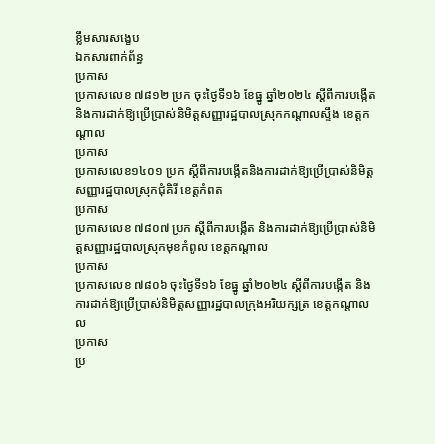ខ្លឹមសារសង្ខេប
ឯកសារពាក់ព័ន្ធ
ប្រកាស
ប្រកាសលេខ ៧៨១២ ប្រក ចុះថ្ងៃទី១៦ ខែធ្នូ ឆ្នាំ២០២៤ ស្ដីពីការបង្កើត និងការដាក់ឱ្យប្រើប្រាស់និមិត្ដសញ្ញារដ្ឋបាលស្រុកកណ្ដាលស្ទឹង ខេត្ដកណ្ដាល
ប្រកាស
ប្រកាសលេខ១៤០១ ប្រក ស្តីពីការបង្កើតនិងការដាក់ឱ្យប្រើប្រាស់និមិត្តសញ្ញារដ្ឋបាលស្រុកជុំគិរី ខេត្តកំពត
ប្រកាស
ប្រកាសលេខ ៧៨០៧ ប្រក ស្ដីពីការបង្កើត និងការដាក់ឱ្យប្រើប្រាស់និមិត្ដសញ្ញារដ្ឋបាលស្រុកមុខកំពូល ខេត្ដកណ្ដាល
ប្រកាស
ប្រកាសលេខ ៧៨០៦ ចុះថ្ងៃទី១៦ ខែធ្នូ ឆ្នាំ២០២៤ ស្ដីពីការបង្កើត និងការដាក់ឱ្យប្រើប្រាស់និមិត្ដសញ្ញារដ្ឋបាលក្រុងអរិយក្សត្រ ខេត្ដកណ្ដាលល
ប្រកាស
ប្រ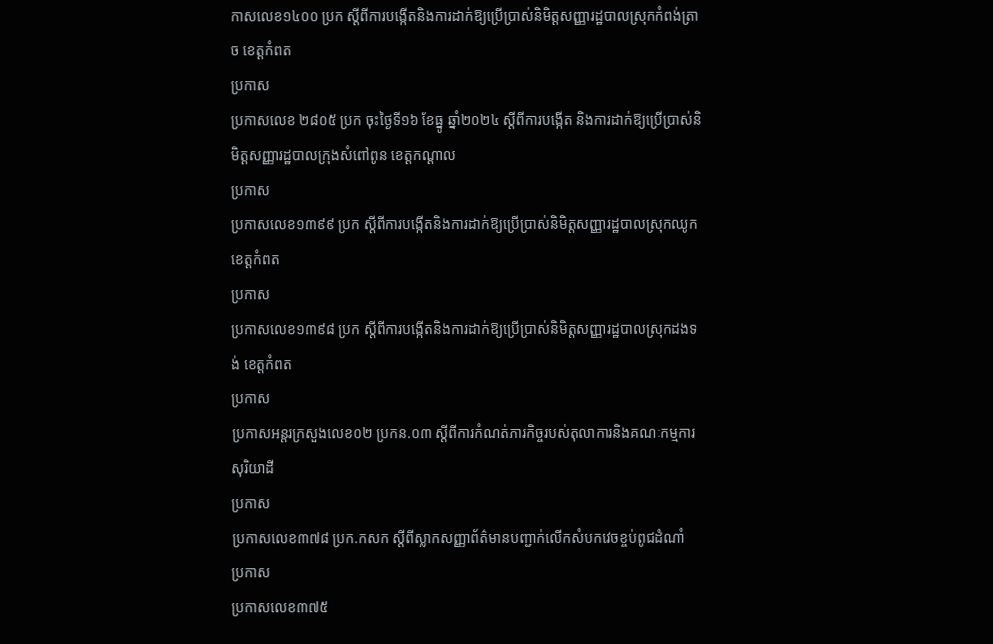កាសលេខ១៤០០ ប្រក ស្តីពីការបង្កើតនិងការដាក់ឱ្យប្រើប្រាស់និមិត្តសញ្ញារដ្ឋបាលស្រុកកំពង់ត្រាច ខេត្តកំពត
ប្រកាស
ប្រកាសលេខ ២៨០៥ ប្រក ចុះថ្ងៃទី១៦ ខែធ្នូ ឆ្នាំ២០២៤ ស្ដីពីការបង្កើត និងការដាក់ឱ្យប្រើប្រាស់និមិត្ដសញ្ញារដ្ឋបាលក្រុងសំពៅពូន ខេត្ដកណ្ដាល
ប្រកាស
ប្រកាសលេខ១៣៩៩ ប្រក ស្តីពីការបង្កើតនិងការដាក់ឱ្យប្រើប្រាស់និមិត្តសញ្ញារដ្ឋបាលស្រុកឈូក ខេត្តកំពត
ប្រកាស
ប្រកាសលេខ១៣៩៨ ប្រក ស្តីពីការបង្កើតនិងការដាក់ឱ្យប្រើប្រាស់និមិត្តសញ្ញារដ្ឋបាលស្រុកដងទង់ ខេត្តកំពត
ប្រកាស
ប្រកាសអន្តរក្រសួងលេខ០២ ប្រកន.០៣ ស្តីពីការកំណត់ភារកិច្ចរបស់តុលាការនិងគណៈកម្មការសុរិយាដី
ប្រកាស
ប្រកាសលេខ៣៧៨ ប្រក.កសក ស្តីពីស្លាកសញ្ញាព័ត៌មានបញ្ជាក់លើកសំបកវេចខ្ចប់ពូជដំណាំ
ប្រកាស
ប្រកាសលេខ៣៧៥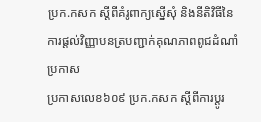ប្រក.កសក ស្តីពីគំរូពាក្យស្នើសុំ និងនីតិវិធីនៃការផ្តល់វិញ្ញាបនត្របញ្ជាក់គុណភាពពូជដំណាំ
ប្រកាស
ប្រកាសលេខ៦០៩ ប្រក.កសក ស្តីពីការប្តូរ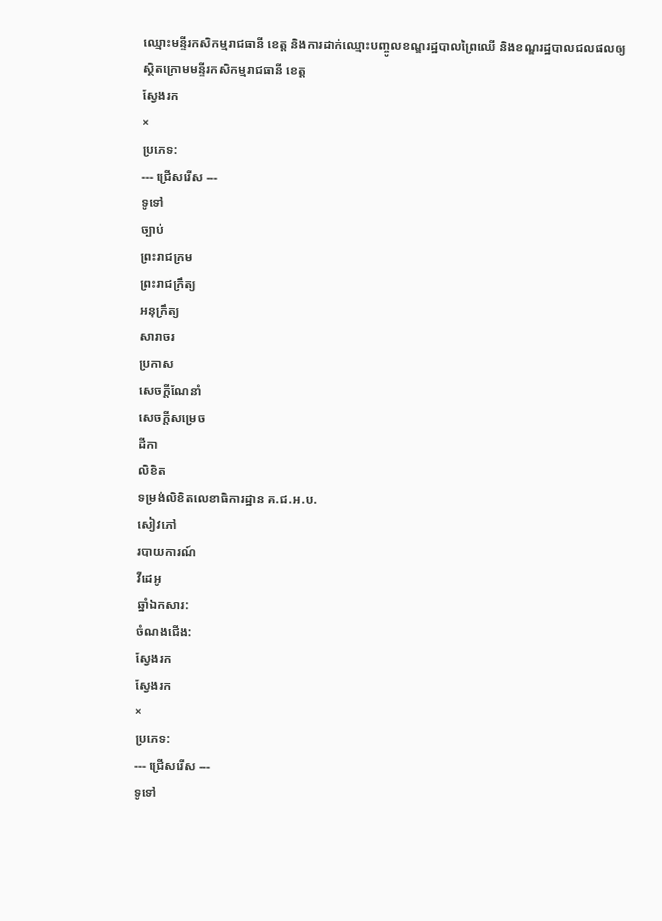ឈ្មោះមន្ទីរកសិកម្មរាជធានី ខេត្ត និងការដាក់ឈ្មោះបញ្ចូលខណ្ឌរដ្ឋបាលព្រៃឈើ និងខណ្ឌរដ្ឋបាលជលផលឲ្យស្ថិតក្រោមមន្ទីរកសិកម្មរាជធានី ខេត្ត
ស្វែងរក
×
ប្រភេទ:
--- ជ្រើសរើស ---
ទូទៅ
ច្បាប់
ព្រះរាជក្រម
ព្រះរាជក្រឹត្យ
អនុក្រឹត្យ
សារាចរ
ប្រកាស
សេចក្ដីណែនាំ
សេចក្ដីសម្រេច
ដីកា
លិខិត
ទម្រង់លិខិតលេខាធិការដ្ឋាន គ.ជ.អ.ប.
សៀវភៅ
របាយការណ៍
វីដេអូ
ឆ្នាំឯកសារ:
ចំណងជើង:
ស្វែងរក
ស្វែងរក
×
ប្រភេទ:
--- ជ្រើសរើស ---
ទូទៅ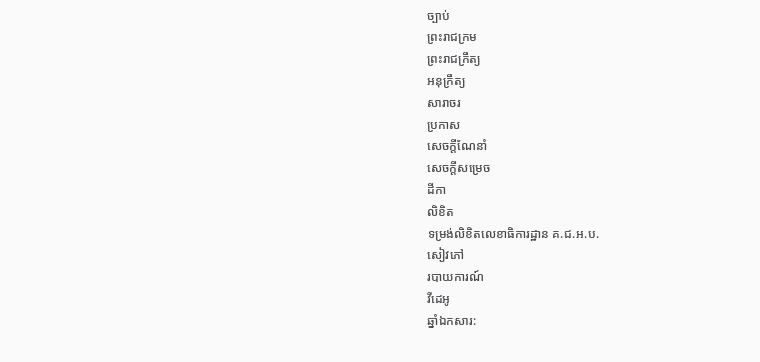ច្បាប់
ព្រះរាជក្រម
ព្រះរាជក្រឹត្យ
អនុក្រឹត្យ
សារាចរ
ប្រកាស
សេចក្ដីណែនាំ
សេចក្ដីសម្រេច
ដីកា
លិខិត
ទម្រង់លិខិតលេខាធិការដ្ឋាន គ.ជ.អ.ប.
សៀវភៅ
របាយការណ៍
វីដេអូ
ឆ្នាំឯកសារ: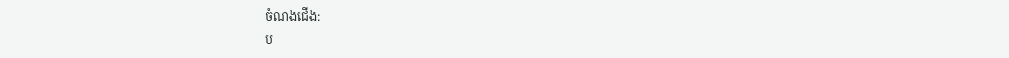ចំណងជើង:
ប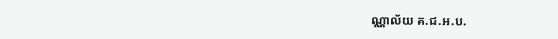ណ្ណាល័យ គ.ជ.អ.ប.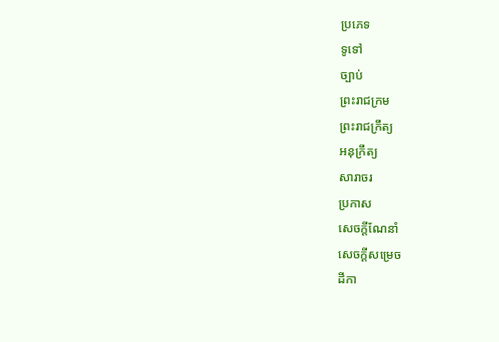ប្រភេទ
ទូទៅ
ច្បាប់
ព្រះរាជក្រម
ព្រះរាជក្រឹត្យ
អនុក្រឹត្យ
សារាចរ
ប្រកាស
សេចក្ដីណែនាំ
សេចក្ដីសម្រេច
ដីកា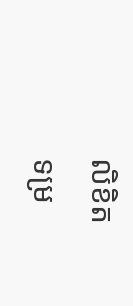លិខិត
ទម្រ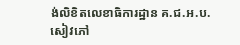ង់លិខិតលេខាធិការដ្ឋាន គ.ជ.អ.ប.
សៀវភៅ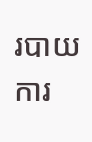របាយការ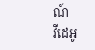ណ៍
វីដេអូ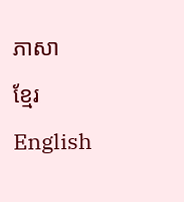ភាសា
ខ្មែរ
English